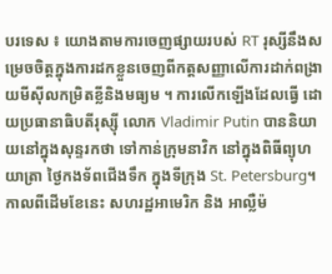បរទេស ៖ យោងតាមការចេញផ្សាយរបស់ RT រុស្សីនឹងសម្រេចចិត្តក្នុងការដកខ្លួនចេញពីកត្តសញ្ញាលើការដាក់ពង្រាយមីស៊ីលកម្រិតខ្លីនិងមធ្យម ។ ការលើកឡើងដែលធ្វើ ដោយប្រធានាធិបតីរុស្ស៊ី លោក Vladimir Putin បាននិយាយនៅក្នុងសុន្ទរកថា ទៅកាន់ក្រុមនាវិក នៅក្នុងពិធីព្យុហយាត្រា ថ្ងៃកងទ័ពជើងទឹក ក្នុងទីក្រុង St. Petersburg។ កាលពីដើមខែនេះ សហរដ្ឋអាមេរិក និង អាល្លឺម៉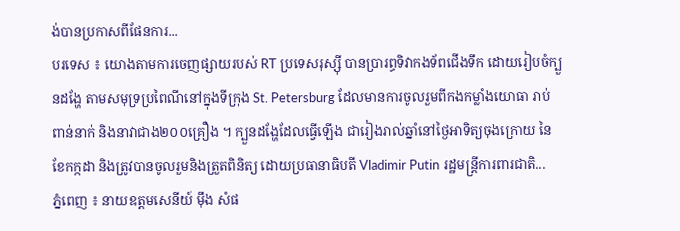ង់បានប្រកាសពីផែនការ...
បរទេស ៖ យោងតាមការចេញផ្សាយរបស់ RT ប្រទេសរុស្ស៊ី បានប្រារព្ធទិវាកងទ័ពជើងទឹក ដោយរៀបចំក្បួនដង្ហែ តាមសមុទ្រប្រពៃណីនៅក្នុងទីក្រុង St. Petersburg ដែលមានការចូលរួមពីកងកម្លាំងយោធា រាប់ពាន់នាក់ និងនាវាជាង២០០គ្រឿង ។ ក្បួនដង្ហែដែលធ្វើឡើង ជារៀងរាល់ឆ្នាំនៅថ្ងៃអាទិត្យចុងក្រោយ នៃខែកក្កដា និងត្រូវបានចូលរួមនិងត្រួតពិនិត្យ ដោយប្រធានាធិបតី Vladimir Putin រដ្ឋមន្ត្រីការពារជាតិ...
ភ្នំពេញ ៖ នាយឧត្តមសេនីយ៍ ម៉ឹង សំផ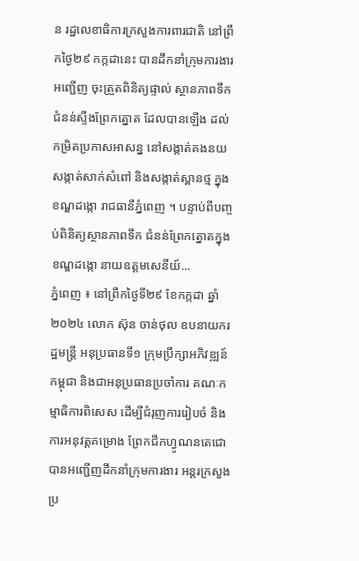ន រដ្ឋលេខាធិការក្រសួងការពារជាតិ នៅព្រឹកថ្ងៃ២៩ កក្កដានេះ បានដឹកនាំក្រុមការងារអញ្ជើញ ចុះត្រួតពិនិត្យផ្ទាល់ ស្ថានភាពទឹកជំនន់ស្ទឹងព្រែកត្នោត ដែលបានឡើង ដល់កម្រិតប្រកាសអាសន្ន នៅសង្កាត់គងនយ សង្កាត់សាក់សំពៅ និងសង្កាត់ស្ពានថ្ម ក្នុងខណ្ឌដង្កោ រាជធានីភ្នំពេញ ។ បន្ទាប់ពីបញ្ចប់ពិនិត្យស្ថានភាពទឹក ជំនន់ព្រែកត្នោតក្នុងខណ្ឌដង្កោ នាយឧត្តមសេនីយ៍...
ភ្នំពេញ ៖ នៅព្រឹកថ្ងៃទី២៩ ខែកក្កដា ឆ្នាំ២០២៤ លោក ស៊ុន ចាន់ថុល ឧបនាយករដ្ឋមន្ត្រី អនុប្រធានទី១ ក្រុមប្រឹក្សាអភិវឌ្ឍន៍កម្ពុជា និងជាអនុប្រធានប្រចាំការ គណៈកម្មាធិការពិសេស ដើម្បីជំរុញការរៀបចំ និងការអនុវត្តគម្រោង ព្រែកជីកហ្វូណនតេជោ បានអញ្ជើញដឹកនាំក្រុមការងារ អន្តរក្រសួងប្រ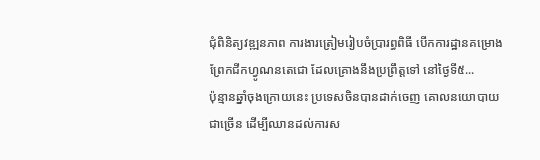ជុំពិនិត្យវឌ្ឍនភាព ការងារត្រៀមរៀបចំប្រារព្ធពិធី បើកការដ្ឋានគម្រោងព្រែកជីកហ្វូណនតេជោ ដែលគ្រោងនឹងប្រព្រឹត្តទៅ នៅថ្ងៃទី៥...
ប៉ុន្មានឆ្នាំចុងក្រោយនេះ ប្រទេសចិនបានដាក់ចេញ គោលនយោបាយ ជាច្រើន ដើម្បីឈានដល់ការស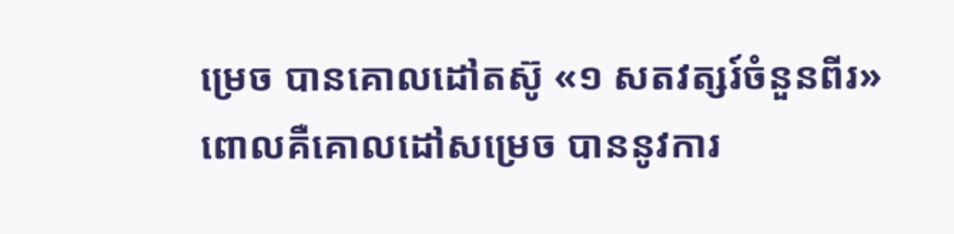ម្រេច បានគោលដៅតស៊ូ «១ សតវត្សរ៍ចំនួនពីរ» ពោលគឺគោលដៅសម្រេច បាននូវការ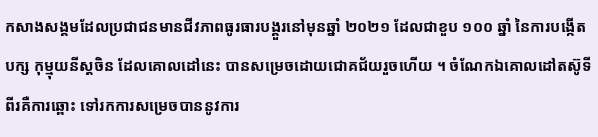កសាងសង្គមដែលប្រជាជនមានជីវភាពធូរធារបង្គួរនៅមុនឆ្នាំ ២០២១ ដែលជាខួប ១០០ ឆ្នាំ នៃការបង្កើតបក្ស កុម្មុយនីស្តចិន ដែលគោលដៅនេះ បានសម្រេចដោយជោគជ័យរួចហើយ ។ ចំណែកឯគោលដៅតស៊ូទីពីរគឺការឆ្ពោះ ទៅរកការសម្រេចបាននូវការ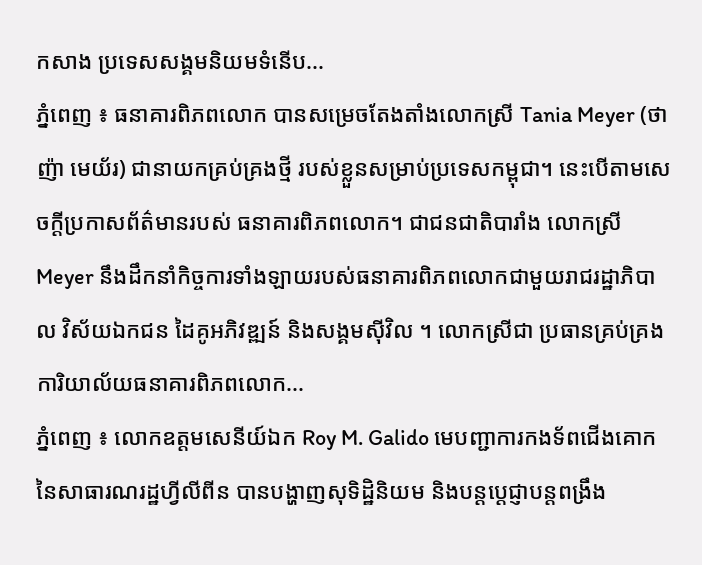កសាង ប្រទេសសង្គមនិយមទំនើប...
ភ្នំពេញ ៖ ធនាគារពិភពលោក បានសម្រេចតែងតាំងលោកស្រី Tania Meyer (ថាញ៉ា មេយ័រ) ជានាយកគ្រប់គ្រងថ្មី របស់ខ្លួនសម្រាប់ប្រទេសកម្ពុជា។ នេះបើតាមសេចក្ដីប្រកាសព័ត៌មានរបស់ ធនាគារពិភពលោក។ ជាជនជាតិបារាំង លោកស្រី Meyer នឹងដឹកនាំកិច្ចការទាំងឡាយរបស់ធនាគារពិភពលោកជាមួយរាជរដ្ឋាភិបាល វិស័យឯកជន ដៃគូអភិវឌ្ឍន៍ និងសង្គមស៊ីវិល ។ លោកស្រីជា ប្រធានគ្រប់គ្រងការិយាល័យធនាគារពិភពលោក...
ភ្នំពេញ ៖ លោកឧត្តមសេនីយ៍ឯក Roy M. Galido មេបញ្ជាការកងទ័ពជើងគោក នៃសាធារណរដ្ឋហ្វីលីពីន បានបង្ហាញសុទិដ្ឋិនិយម និងបន្តប្ដេជ្ញាបន្តពង្រឹង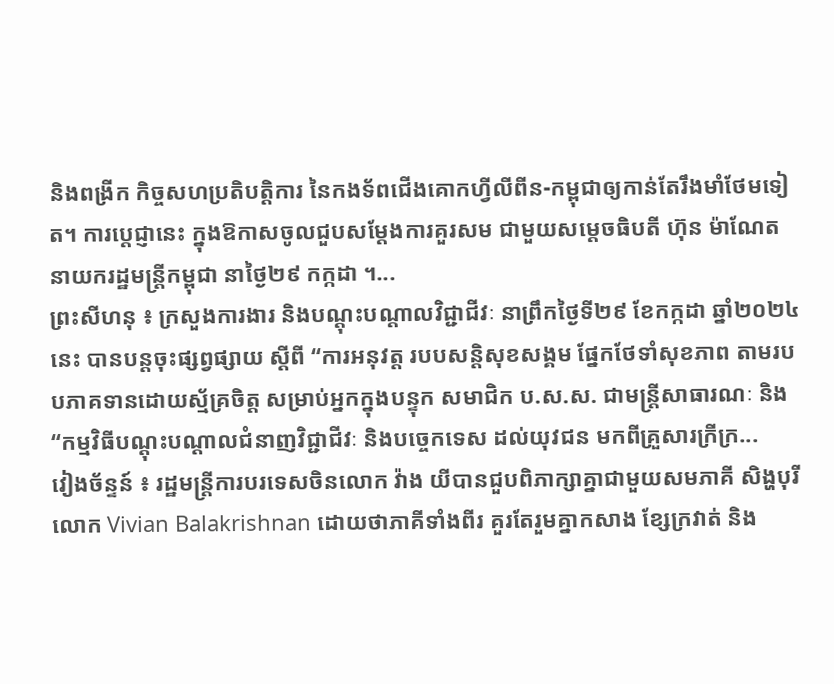និងពង្រីក កិច្ចសហប្រតិបត្តិការ នៃកងទ័ពជើងគោកហ្វីលីពីន-កម្ពុជាឲ្យកាន់តែរឹងមាំថែមទៀត។ ការប្តេជ្ញានេះ ក្នុងឱកាសចូលជួបសម្ដែងការគួរសម ជាមួយសម្តេចធិបតី ហ៊ុន ម៉ាណែត នាយករដ្ឋមន្ត្រីកម្ពុជា នាថ្ងៃ២៩ កក្កដា ។...
ព្រះសីហនុ ៖ ក្រសួងការងារ និងបណ្តុះបណ្តាលវិជ្ជាជីវៈ នាព្រឹកថ្ងៃទី២៩ ខែកក្កដា ឆ្នាំ២០២៤នេះ បានបន្តចុះផ្សព្វផ្សាយ ស្ដីពី “ការអនុវត្ត របបសន្តិសុខសង្គម ផ្នែកថែទាំសុខភាព តាមរបបភាគទានដោយស្ម័គ្រចិត្ត សម្រាប់អ្នកក្នុងបន្ទុក សមាជិក ប.ស.ស. ជាមន្ត្រីសាធារណៈ និង “កម្មវិធីបណ្ដុះបណ្ដាលជំនាញវិជ្ជាជីវៈ និងបច្ចេកទេស ដល់យុវជន មកពីគ្រួសារក្រីក្រ...
វៀងច័ន្ទន៍ ៖ រដ្ឋមន្ត្រីការបរទេសចិនលោក វ៉ាង យីបានជួបពិភាក្សាគ្នាជាមួយសមភាគី សិង្ហបុរីលោក Vivian Balakrishnan ដោយថាភាគីទាំងពីរ គួរតែរួមគ្នាកសាង ខ្សែក្រវាត់ និង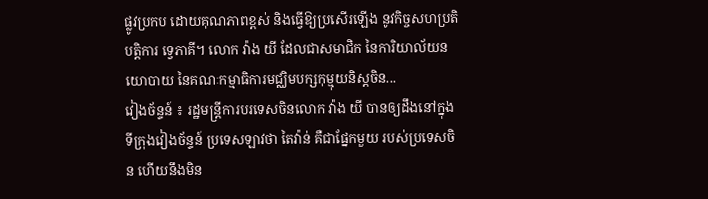ផ្លូវប្រកប ដោយគុណភាពខ្ពស់ និងធ្វើឱ្យប្រសើរឡើង នូវកិច្ចសហប្រតិបត្តិការ ទ្វេភាគី។ លោក វ៉ាង យី ដែលជាសមាជិក នៃការិយាល័យនយោបាយ នៃគណៈកម្មាធិការមជ្ឈិមបក្សកុម្មុយនិស្តចិន...
វៀងច័ន្ទន៍ ៖ រដ្ឋមន្ត្រីការបរទេសចិនលោក វ៉ាង យី បានឲ្យដឹងនៅក្នុង ទីក្រុងវៀងច័ន្ទន៍ ប្រទេសឡាវថា តៃវ៉ាន់ គឺជាផ្នែកមួយ របស់ប្រទេសចិន ហើយនឹងមិន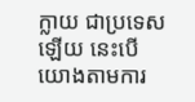ក្លាយ ជាប្រទេសឡើយ នេះបើយោងតាមការ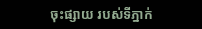ចុះផ្សាយ របស់ទីភ្នាក់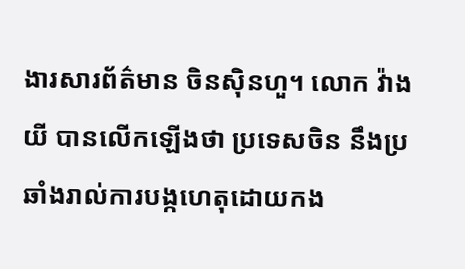ងារសារព័ត៌មាន ចិនស៊ិនហួ។ លោក វ៉ាង យី បានលើកឡើងថា ប្រទេសចិន នឹងប្រឆាំងរាល់ការបង្កហេតុដោយកង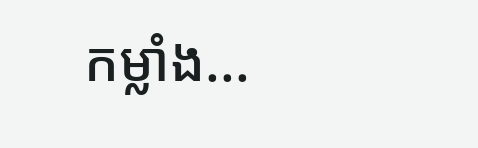កម្លាំង...